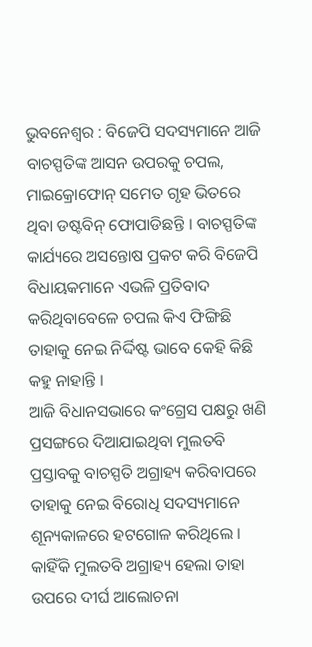ଭୁବନେଶ୍ୱର : ବିଜେପି ସଦସ୍ୟମାନେ ଆଜି ବାଚସ୍ପତିଙ୍କ ଆସନ ଉପରକୁ ଚପଲ, ମାଇକ୍ରୋଫୋନ୍ ସମେତ ଗୃହ ଭିତରେ ଥିବା ଡଷ୍ଟବିନ୍ ଫୋପାଡିଛନ୍ତି । ବାଚସ୍ପତିଙ୍କ କାର୍ଯ୍ୟରେ ଅସନ୍ତୋଷ ପ୍ରକଟ କରି ବିଜେପି ବିଧାୟକମାନେ ଏଭଳି ପ୍ରତିବାଦ କରିଥିବାବେଳେ ଚପଲ କିଏ ଫିଙ୍ଗିଛି ତାହାକୁ ନେଇ ନିର୍ଦ୍ଦିଷ୍ଟ ଭାବେ କେହି କିଛି କହୁ ନାହାନ୍ତି ।
ଆଜି ବିଧାନସଭାରେ କଂଗ୍ରେସ ପକ୍ଷରୁ ଖଣି ପ୍ରସଙ୍ଗରେ ଦିଆଯାଇଥିବା ମୁଲତବି ପ୍ରସ୍ତାବକୁ ବାଚସ୍ପତି ଅଗ୍ରାହ୍ୟ କରିବାପରେ ତାହାକୁ ନେଇ ବିରୋଧି ସଦସ୍ୟମାନେ ଶୂନ୍ୟକାଳରେ ହଟଗୋଳ କରିଥିଲେ । କାହିଁକି ମୁଲତବି ଅଗ୍ରାହ୍ୟ ହେଲା ତାହା ଉପରେ ଦୀର୍ଘ ଆଲୋଚନା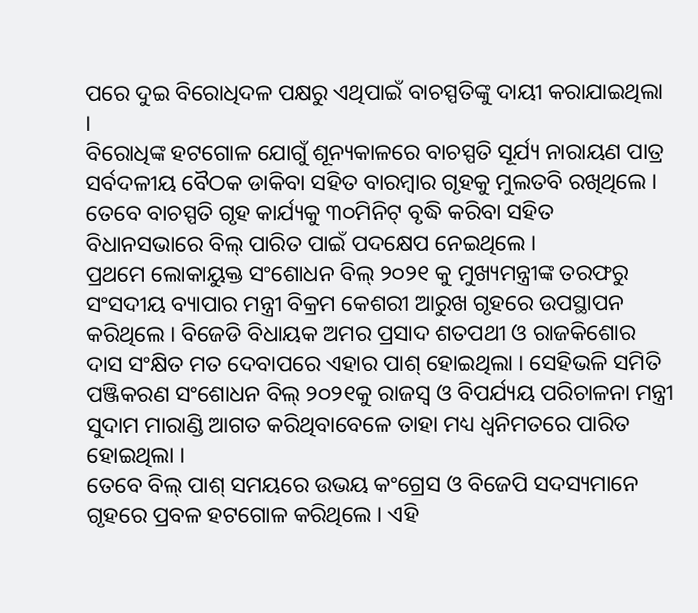ପରେ ଦୁଇ ବିରୋଧିଦଳ ପକ୍ଷରୁ ଏଥିପାଇଁ ବାଚସ୍ପତିଙ୍କୁ ଦାୟୀ କରାଯାଇଥିଲା ।
ବିରୋଧିଙ୍କ ହଟଗୋଳ ଯୋଗୁଁ ଶୂନ୍ୟକାଳରେ ବାଚସ୍ପତି ସୂର୍ଯ୍ୟ ନାରାୟଣ ପାତ୍ର ସର୍ବଦଳୀୟ ବୈଠକ ଡାକିବା ସହିତ ବାରମ୍ବାର ଗୃହକୁ ମୁଲତବି ରଖିଥିଲେ । ତେବେ ବାଚସ୍ପତି ଗୃହ କାର୍ଯ୍ୟକୁ ୩୦ମିନିଟ୍ ବୃଦ୍ଧି କରିବା ସହିତ ବିଧାନସଭାରେ ବିଲ୍ ପାରିତ ପାଇଁ ପଦକ୍ଷେପ ନେଇଥିଲେ ।
ପ୍ରଥମେ ଲୋକାୟୁକ୍ତ ସଂଶୋଧନ ବିଲ୍ ୨୦୨୧ କୁ ମୁଖ୍ୟମନ୍ତ୍ରୀଙ୍କ ତରଫରୁ ସଂସଦୀୟ ବ୍ୟାପାର ମନ୍ତ୍ରୀ ବିକ୍ରମ କେଶରୀ ଆରୁଖ ଗୃହରେ ଉପସ୍ଥାପନ କରିଥିଲେ । ବିଜେଡି ବିଧାୟକ ଅମର ପ୍ରସାଦ ଶତପଥୀ ଓ ରାଜକିଶୋର ଦାସ ସଂକ୍ଷିତ ମତ ଦେବାପରେ ଏହାର ପାଶ୍ ହୋଇଥିଲା । ସେହିଭଳି ସମିତି ପଞ୍ଜିକରଣ ସଂଶୋଧନ ବିଲ୍ ୨୦୨୧କୁ ରାଜସ୍ୱ ଓ ବିପର୍ଯ୍ୟୟ ପରିଚାଳନା ମନ୍ତ୍ରୀ ସୁଦାମ ମାରାଣ୍ଡି ଆଗତ କରିଥିବାବେଳେ ତାହା ମଧ୍ୟ ଧ୍ୱନିମତରେ ପାରିତ ହୋଇଥିଲା ।
ତେବେ ବିଲ୍ ପାଶ୍ ସମୟରେ ଉଭୟ କଂଗ୍ରେସ ଓ ବିଜେପି ସଦସ୍ୟମାନେ ଗୃହରେ ପ୍ରବଳ ହଟଗୋଳ କରିଥିଲେ । ଏହି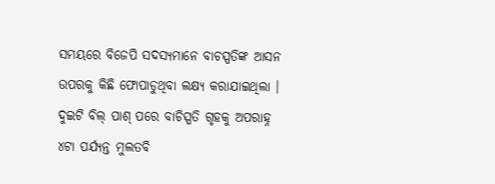ସମୟରେ ବିଜେପି ସଦସ୍ୟମାନେ ବାଚସ୍ପତିଙ୍କ ଆସନ ଉପରକୁ କିଛି ଫୋପାଡୁଥିବା ଲକ୍ଷ୍ୟ କରାଯାଇଥିଲା । ଦୁଇଟି ବିଲ୍ ପାଶ୍ ପରେ ବାଚିସ୍ପତି ଗୃହକୁ ଅପରାହ୍ନ ୪ଟା ପର୍ଯ୍ୟନ୍ତ ମୁଲତବି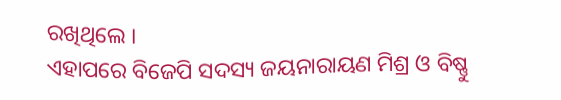ରଖିଥିଲେ ।
ଏହାପରେ ବିଜେପି ସଦସ୍ୟ ଜୟନାରାୟଣ ମିଶ୍ର ଓ ବିଷ୍ଣୁ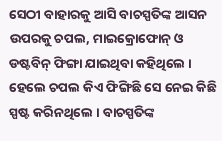ସେଠୀ ବାହାରକୁ ଆସି ବାଚସ୍ପତିଙ୍କ ଆସନ ଉପରକୁ ଚପଲ, ମାଇକ୍ରୋଫୋନ୍ ଓ ଡଷ୍ଟବିନ୍ ଫିଙ୍ଗା ଯାଇଥିବା କହିଥିଲେ । ହେଲେ ଚପଲ କିଏ ଫିଙ୍ଗିଛି ସେ ନେଇ କିଛି ସ୍ପଷ୍ଟ କରିନଥିଲେ । ବାଚସ୍ପତିଙ୍କ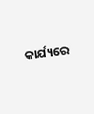କାର୍ଯ୍ୟରେ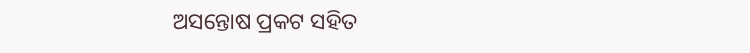ଅସନ୍ତୋଷ ପ୍ରକଟ ସହିତ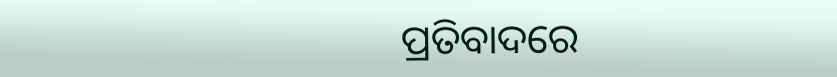ପ୍ରତିବାଦରେ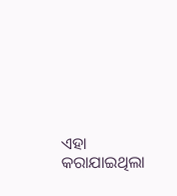ଏହା କରାଯାଇଥିଲା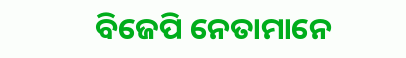ବିଜେପି ନେତାମାନେ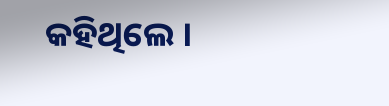କହିଥିଲେ ।